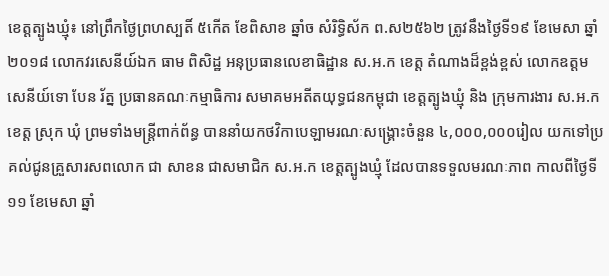ខេត្តត្បូងឃ្មុំ៖ នៅព្រឹកថ្ងៃព្រហស្បតិ៍ ៥កើត ខែពិសាខ ឆ្នាំច សំរិទ្ធិស័ក ព.ស២៥៦២ ត្រូវនឹងថ្ងៃទី១៩ ខែមេសា ឆ្នាំ២០១៨ លោកវរសេនីយ៍ឯក ធាម ពិសិដ្ឋ អនុប្រធានលេខាធិដ្ឋាន ស.អ.ក ខេត្ត តំណាងដ៏ខ្ពង់ខ្ពស់ លោកឧត្ដមសេនីយ៍ទោ បែន រ័ត្ន ប្រធានគណៈកម្មាធិការ សមាគមអតីតយុទ្ធជនកម្ពុជា ខេត្តត្បូងឃ្មុំ និង ក្រុមការងារ ស.អ.ក ខេត្ត ស្រុក ឃុំ ព្រមទាំងមន្រ្តីពាក់ព័ន្ធ បាននាំយកថវិកាបេឡាមរណៈសង្គ្រោះចំនួន ៤,០០០,០០០រៀល យកទៅប្រគល់ជូនគ្រួសារសពលោក ជា សាខន ជាសមាជិក ស.អ.ក ខេត្តត្បូងឃ្មុំ ដែលបានទទួលមរណៈភាព កាលពីថ្ងៃទី១១ ខែមេសា ឆ្នាំ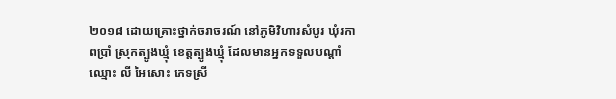២០១៨ ដោយគ្រោះថ្នាក់ចរាចរណ៍ នៅភូមិវិហារសំបូរ ឃុំរកាពប្រាំ ស្រុកត្បូងឃ្មុំ ខេត្តត្បូងឃ្មុំ ដែលមានអ្នកទទួលបណ្ដាំឈ្មោះ លី អៃសោះ ភេទស្រី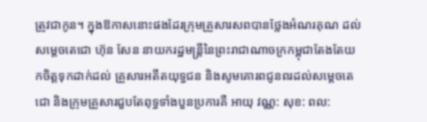ត្រូវជាកូន។ ក្នុងឱកាសនោះផងដែរក្រុមគ្រួសារសពបានថ្លែងអំណរគុណ ដល់សម្ដេចតេជោ ហ៊ុន សែន នាយករដ្ឋមន្រ្តីនៃព្រះរាជាណាចក្រកម្ពុជាតែងតែយកចិត្តទុកដាក់ដល់ គ្រួសារអតីតយុទ្ធជន និងសូមគោរពជូនពរដល់សម្ដេចតេជោ និងក្រុមគ្រួសារជួបតែពុទ្ធទាំងបួនប្រការគឺ អាយុ វណ្ណ: សុខ: ពល: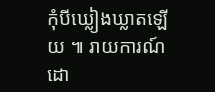កុំបីឃ្លៀងឃ្លាតឡើយ ៕ រាយការណ៍ដោ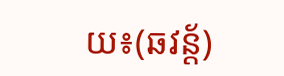យ៖(ឆវន្ត័)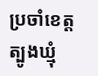ប្រចាំខេត្តត្បូងឃ្មុំ